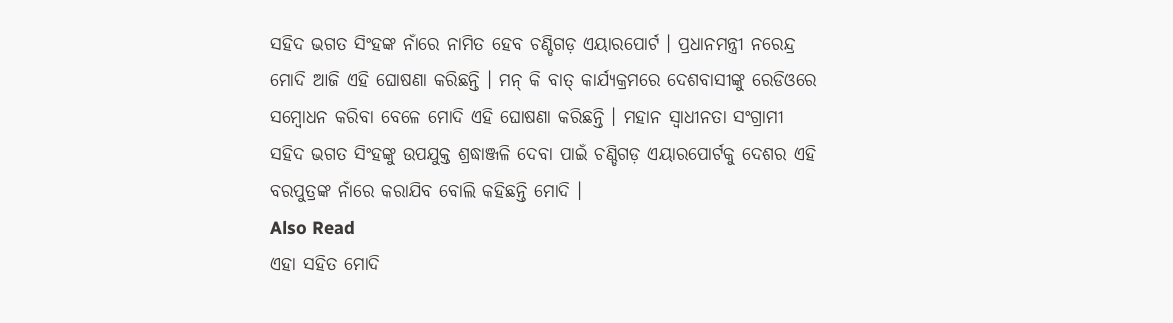ସହିଦ ଭଗତ ସିଂହଙ୍କ ନାଁରେ ନାମିତ ହେବ ଚଣ୍ଡିଗଡ଼ ଏୟାରପୋର୍ଟ । ପ୍ରଧାନମନ୍ତ୍ରୀ ନରେନ୍ଦ୍ର ମୋଦି ଆଜି ଏହି ଘୋଷଣା କରିଛନ୍ତି । ମନ୍ କି ବାତ୍ କାର୍ଯ୍ୟକ୍ରମରେ ଦେଶବାସୀଙ୍କୁ ରେଡିଓରେ ସମ୍ବୋଧନ କରିବା ବେଳେ ମୋଦି ଏହି ଘୋଷଣା କରିଛନ୍ତି । ମହାନ ସ୍ୱାଧୀନତା ସଂଗ୍ରାମୀ ସହିଦ ଭଗତ ସିଂହଙ୍କୁ ଉପଯୁକ୍ତ ଶ୍ରଦ୍ଧାଞ୍ଜଳି ଦେବା ପାଇଁ ଚଣ୍ଡିଗଡ଼ ଏୟାରପୋର୍ଟକୁ ଦେଶର ଏହି ବରପୁତ୍ରଙ୍କ ନାଁରେ କରାଯିବ ବୋଲି କହିଛନ୍ତି ମୋଦି ।
Also Read
ଏହା ସହିତ ମୋଦି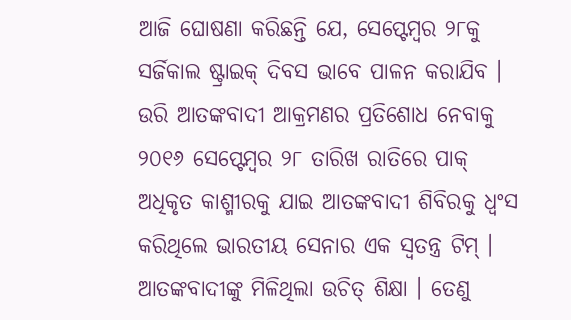ଆଜି ଘୋଷଣା କରିଛନ୍ତି ଯେ, ସେପ୍ଟେମ୍ବର ୨୮କୁ ସର୍ଜିକାଲ ଷ୍ଟ୍ରାଇକ୍ ଦିବସ ଭାବେ ପାଳନ କରାଯିବ । ଉରି ଆତଙ୍କବାଦୀ ଆକ୍ରମଣର ପ୍ରତିଶୋଧ ନେବାକୁ ୨୦୧୬ ସେପ୍ଟେମ୍ବର ୨୮ ତାରିଖ ରାତିରେ ପାକ୍ ଅଧିକୃତ କାଶ୍ମୀରକୁ ଯାଇ ଆତଙ୍କବାଦୀ ଶିବିରକୁ ଧ୍ୱଂସ କରିଥିଲେ ଭାରତୀୟ ସେନାର ଏକ ସ୍ୱତନ୍ତ୍ର ଟିମ୍ । ଆତଙ୍କବାଦୀଙ୍କୁ ମିଳିଥିଲା ଉଚିତ୍ ଶିକ୍ଷା । ତେଣୁ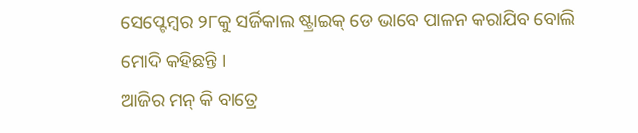ସେପ୍ଟେମ୍ବର ୨୮କୁ ସର୍ଜିକାଲ ଷ୍ଟ୍ରାଇକ୍ ଡେ ଭାବେ ପାଳନ କରାଯିବ ବୋଲି ମୋଦି କହିଛନ୍ତି ।
ଆଜିର ମନ୍ କି ବାତ୍ରେ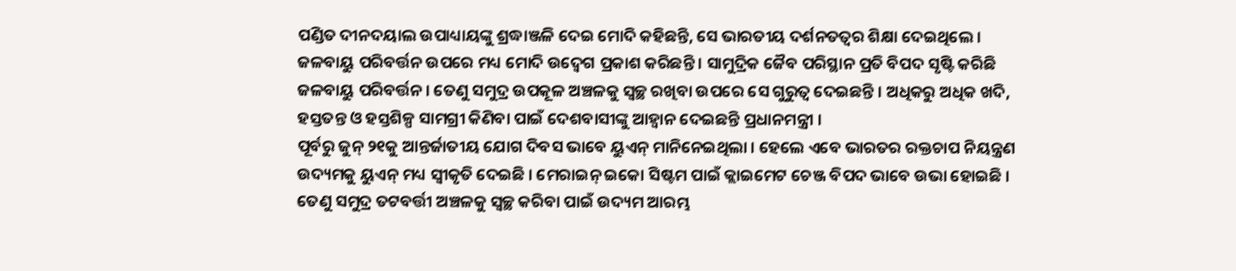ପଣ୍ଡିତ ଦୀନଦୟାଲ ଉପାଧ୍ୟାୟଙ୍କୁ ଶ୍ରଦ୍ଧାଞ୍ଜଳି ଦେଇ ମୋଦି କହିଛନ୍ତି, ସେ ଭାରତୀୟ ଦର୍ଶନତତ୍ୱର ଶିକ୍ଷା ଦେଇଥିଲେ । ଜଳବାୟୁ ପରିବର୍ତ୍ତନ ଉପରେ ମଧ୍ୟ ମୋଦି ଉଦ୍ବେଗ ପ୍ରକାଶ କରିଛନ୍ତି । ସାମୁଦ୍ରିକ ଜୈବ ପରିସ୍ଥାନ ପ୍ରତି ବିପଦ ସୃଷ୍ଟି କରିଛି ଜଳବାୟୁ ପରିବର୍ତ୍ତନ । ତେଣୁ ସମୁଦ୍ର ଉପକୂଳ ଅଞ୍ଚଳକୁ ସ୍ୱଚ୍ଛ ରଖିବା ଉପରେ ସେ ଗୁରୁତ୍ୱ ଦେଇଛନ୍ତି । ଅଧିକରୁ ଅଧିକ ଖଦି, ହସ୍ତତନ୍ତ ଓ ହସ୍ତଶିଳ୍ପ ସାମଗ୍ରୀ କିଣିବା ପାଇଁ ଦେଶବାସୀଙ୍କୁ ଆହ୍ୱାନ ଦେଇଛନ୍ତି ପ୍ରଧାନମନ୍ତ୍ରୀ ।
ପୂର୍ବରୁ ଜୁନ୍ ୨୧କୁ ଆନ୍ତର୍ଜାତୀୟ ଯୋଗ ଦିବସ ଭାବେ ୟୁଏନ୍ ମାନିନେଇଥିଲା । ହେଲେ ଏବେ ଭାରତର ରକ୍ତଚାପ ନିୟନ୍ତ୍ରଣ ଉଦ୍ୟମକୁ ୟୁଏନ୍ ମଧ୍ୟ ସ୍ୱୀକୃତି ଦେଇଛି । ମେରାଇନ୍ ଇକୋ ସିଷ୍ଟମ ପାଇଁ କ୍ଲାଇମେଟ ଚେଞ୍ଜ ବିପଦ ଭାବେ ଉଭା ହୋଇଛି । ତେଣୁ ସମୁଦ୍ର ତଟବର୍ତ୍ତୀ ଅଞ୍ଚଳକୁ ସ୍ୱଚ୍ଛ କରିବା ପାଇଁ ଉଦ୍ୟମ ଆରମ୍ଭ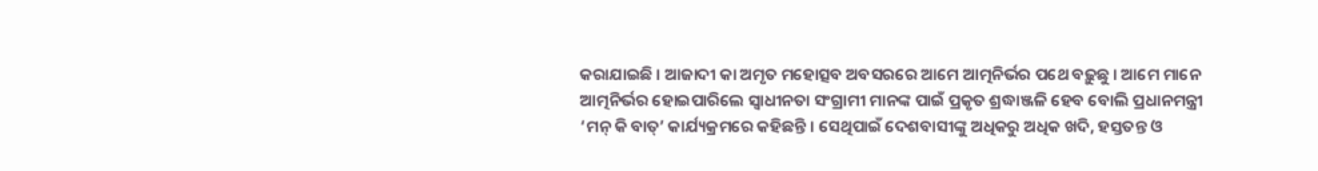କରାଯାଇଛି । ଆଜାଦୀ କା ଅମୃତ ମହୋତ୍ସବ ଅବସରରେ ଆମେ ଆତ୍ମନିର୍ଭର ପଥେ ବଢ଼ୁଛୁ । ଆମେ ମାନେ ଆତ୍ମନିର୍ଭର ହୋଇପାରିଲେ ସ୍ୱାଧୀନତା ସଂଗ୍ରାମୀ ମାନଙ୍କ ପାଇଁ ପ୍ରକୃତ ଶ୍ରଦ୍ଧାଞ୍ଜଳି ହେବ ବୋଲି ପ୍ରଧାନମନ୍ତ୍ରୀ ‘ମନ୍ କି ବାତ୍’ କାର୍ଯ୍ୟକ୍ରମରେ କହିଛନ୍ତି । ସେଥିପାଇଁ ଦେଶବାସୀଙ୍କୁ ଅଧିକରୁ ଅଧିକ ଖଦି, ହସ୍ତତନ୍ତ ଓ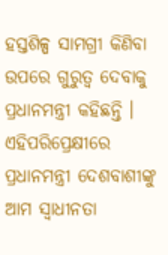ହସ୍ତଶିଳ୍ପ ସାମଗ୍ରୀ କିଣିବା ଉପରେ ଗୁରୁତ୍ୱ ଦେବାକୁ ପ୍ରଧାନମନ୍ତ୍ରୀ କହିଛନ୍ତି । ଏହିପରିପ୍ରେକ୍ଷୀରେ ପ୍ରଧାନମନ୍ତ୍ରୀ ଦେଶବାଶୀଙ୍କୁ ଆମ ସ୍ୱାଧୀନତା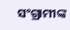ସଂଗ୍ରାମୀଙ୍କ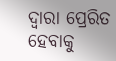ଦ୍ୱାରା ପ୍ରେରିତ ହେବାକୁ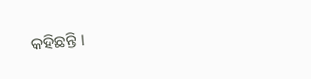କହିଛନ୍ତି ।